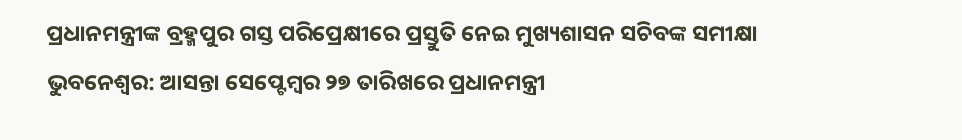ପ୍ରଧାନମନ୍ତ୍ରୀଙ୍କ ବ୍ରହ୍ମପୁର ଗସ୍ତ ପରିପ୍ରେକ୍ଷୀରେ ପ୍ରସ୍ତୁତି ନେଇ ମୁଖ୍ୟଶାସନ ସଚିବଙ୍କ ସମୀକ୍ଷା
ଭୁବନେଶ୍ୱର: ଆସନ୍ତା ସେପ୍ଟେମ୍ବର ୨୭ ତାରିଖରେ ପ୍ରଧାନମନ୍ତ୍ରୀ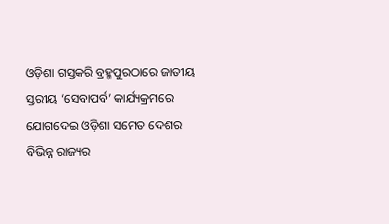ଓଡ଼ିଶା ଗସ୍ତକରି ବ୍ରହ୍ମପୁରଠାରେ ଜାତୀୟ ସ୍ତରୀୟ ‘ସେବାପର୍ବ’ କାର୍ଯ୍ୟକ୍ରମରେ ଯୋଗଦେଇ ଓଡ଼ିଶା ସମେତ ଦେଶର ବିଭିନ୍ନ ରାଜ୍ୟର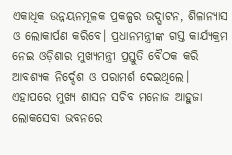ଏକାଧିକ ଉନ୍ନୟନମୂଳକ ପ୍ରକଳ୍ପର ଉଦ୍ଘାଟନ, ଶିଳାନ୍ୟାସ ଓ ଲୋକାର୍ପଣ କରିବେ। ପ୍ରଧାନମନ୍ତ୍ରୀଙ୍କ ଗସ୍ତ କାର୍ଯ୍ୟକ୍ରମ ନେଇ ଓଡ଼ିଶାର ମୁଖ୍ୟମନ୍ତ୍ରୀ ପ୍ରସ୍ତୁତି ବୈଠକ କରି ଆବଶ୍ୟକ ନିର୍ଦ୍ଦେଶ ଓ ପରାମର୍ଶ ଦେଇଥିଲେ। ଏହାପରେ ମୁଖ୍ୟ ଶାସନ ସଚିବ ମନୋଜ ଆହୁଜା ଲୋକସେବା ଭବନରେ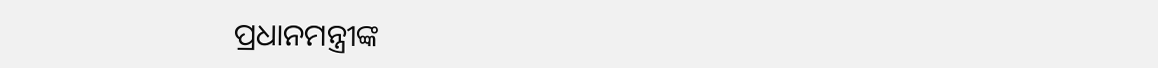ପ୍ରଧାନମନ୍ତ୍ରୀଙ୍କ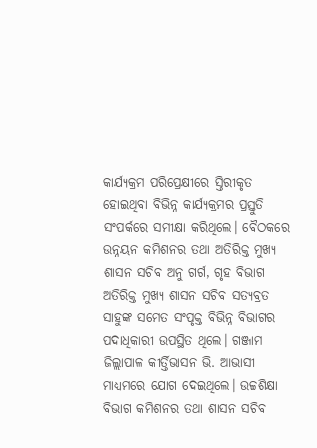କାର୍ଯ୍ୟକ୍ରମ ପରିପ୍ରେକ୍ଷୀରେ ସ୍ତିରୀକୃତ ହୋଇଥିବା ବିଭିନ୍ନ କାର୍ଯ୍ୟକ୍ରମର ପ୍ରସ୍ତୁତି ସଂପର୍କରେ ସମୀକ୍ଷା କରିଥିଲେ। ବୈଠକରେ ଉନ୍ନୟନ କମିଶନର ତଥା ଅତିରିକ୍ତ ମୁଖ୍ୟ ଶାସନ ସଚିବ ଅନୁ ଗର୍ଗ, ଗୃହ ବିଭାଗ ଅତିରିକ୍ତ ମୁଖ୍ୟ ଶାସନ ସଚିବ ସତ୍ୟବ୍ରତ ସାହୁଙ୍କ ସମେତ ସଂପୃକ୍ତ ବିଭିନ୍ନ ବିଭାଗର ପଦାଧିକାରୀ ଉପସ୍ଥିତ ଥିଲେ। ଗଞ୍ଜାମ ଜିଲ୍ଲାପାଳ କୀର୍ତ୍ତିଭାସନ ଭି. ଆଭାସୀ ମାଧ୍ୟମରେ ଯୋଗ ଦେଇଥିଲେ। ଉଚ୍ଚଶିକ୍ଷା ବିଭାଗ କମିଶନର ତଥା ଶାସନ ସଚିବ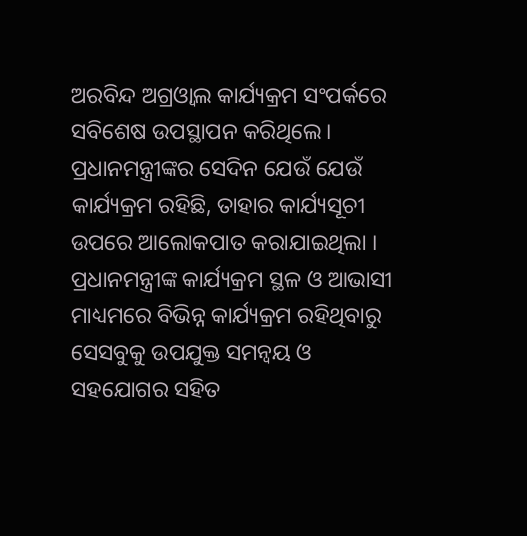ଅରବିନ୍ଦ ଅଗ୍ରଓ୍ୱାଲ କାର୍ଯ୍ୟକ୍ରମ ସଂପର୍କରେ ସବିଶେଷ ଉପସ୍ଥାପନ କରିଥିଲେ।
ପ୍ରଧାନମନ୍ତ୍ରୀଙ୍କର ସେଦିନ ଯେଉଁ ଯେଉଁ କାର୍ଯ୍ୟକ୍ରମ ରହିଛି, ତାହାର କାର୍ଯ୍ୟସୂଚୀ ଉପରେ ଆଲୋକପାତ କରାଯାଇଥିଲା । ପ୍ରଧାନମନ୍ତ୍ରୀଙ୍କ କାର୍ଯ୍ୟକ୍ରମ ସ୍ଥଳ ଓ ଆଭାସୀ ମାଧ୍ୟମରେ ବିଭିନ୍ନ କାର୍ଯ୍ୟକ୍ରମ ରହିଥିବାରୁ ସେସବୁକୁ ଉପଯୁକ୍ତ ସମନ୍ୱୟ ଓ ସହଯୋଗର ସହିତ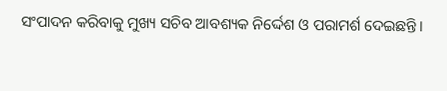ସଂପାଦନ କରିବାକୁ ମୁଖ୍ୟ ସଚିବ ଆବଶ୍ୟକ ନିର୍ଦ୍ଦେଶ ଓ ପରାମର୍ଶ ଦେଇଛନ୍ତି।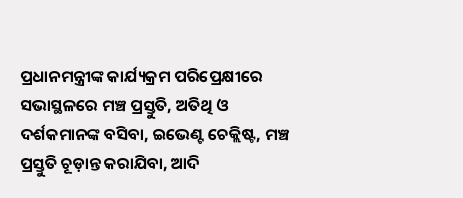ପ୍ରଧାନମନ୍ତ୍ରୀଙ୍କ କାର୍ଯ୍ୟକ୍ରମ ପରିପ୍ରେକ୍ଷୀରେ ସଭାସ୍ଥଳରେ ମଞ୍ଚ ପ୍ରସ୍ତୁତି, ଅତିଥି ଓ ଦର୍ଶକମାନଙ୍କ ବସିବା, ଇଭେଣ୍ଟ ଚେକ୍ଲିଷ୍ଟ, ମଞ୍ଚ ପ୍ରସ୍ତୁତି ଚୂଡ଼ାନ୍ତ କରାଯିବା, ଆଦି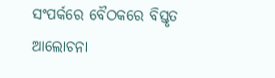ସଂପର୍କରେ ବୈଠକରେ ବିସ୍ତୃତ ଆଲୋଚନା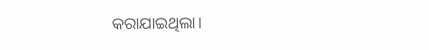କରାଯାଇଥିଲା।